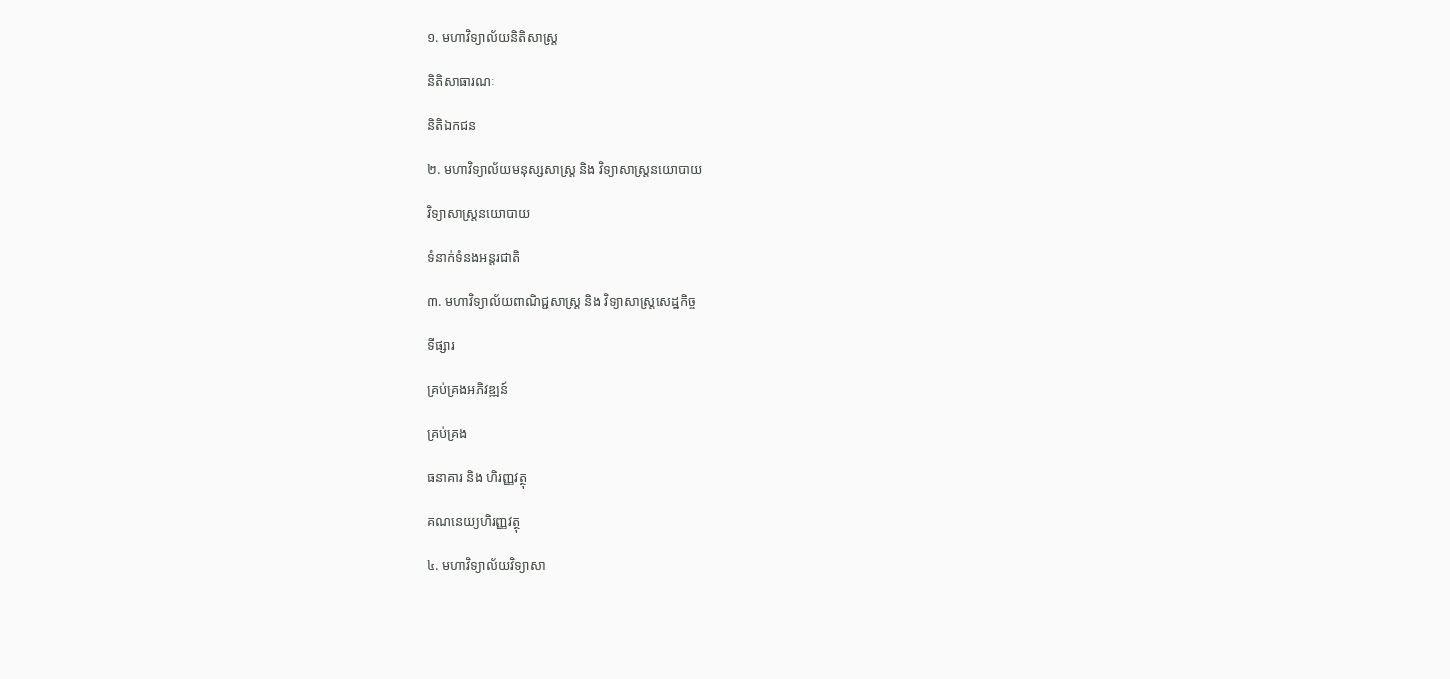១. មហាវិទ្យាល័យនិតិសាស្រ្ត

និតិសាធារណៈ

និតិឯកជន

២. មហាវិទ្យាល័យមនុស្សសាស្រ្ត និង វិទ្យាសាស្ត្រនយោបាយ

វិទ្យាសាស្ត្រនយោបាយ

ទំនាក់ទំនងអន្តរជាតិ

៣. មហាវិទ្យាល័យពាណិជ្ជសាស្រ្ត និង វិទ្យាសាស្រ្តសេដ្ឋកិច្ច

ទីផ្សារ

គ្រប់គ្រងអភិវឌ្ឍន៍

គ្រប់គ្រង

ធនាគារ និង ហិរញ្ញវត្ថុ

គណនេយ្យហិរញ្ញវត្ថុ

៤. មហាវិទ្យាល័យវិទ្យាសា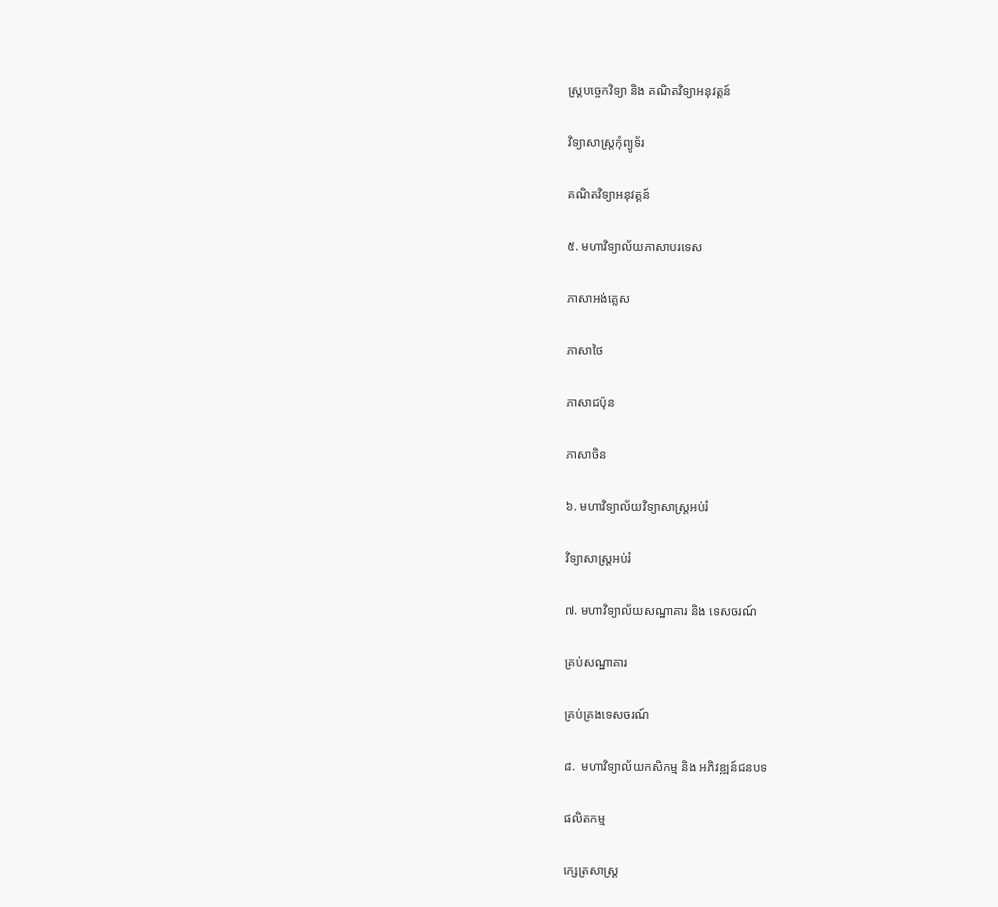ស្រ្តបចេ្ចកវិទ្យា និង គណិតវិទ្យាអនុវត្តន៍

វិទ្យាសាស្រ្តកុំព្យូទ័រ

គណិតវិទ្យាអនុវត្តន៍

៥. មហាវិទ្យាល័យភាសាបរទេស

ភាសាអង់គ្លេស

ភាសាថៃ

ភាសាជប៉ុន

ភាសាចិន

៦. មហាវិទ្យាល័យវិទ្យាសាស្ត្រអប់រំ

វិទ្យាសាស្រ្តអប់រំ

៧. មហាវិទ្យាល័យសណ្ឋាគារ និង ទេសចរណ៍

គ្រប់សណ្ឋាគារ

គ្រប់គ្រងទេសចរណ៍

៨.  មហាវិទ្យាល័យកសិកម្ម និង អភិវឌ្ឍន៍ជនបទ

ផលិតកម្ម

ក្សេត្រសាស្ត្រ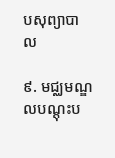បសុព្យាបាល

៩. មជ្ឈមណ្ឌលបណ្តុះប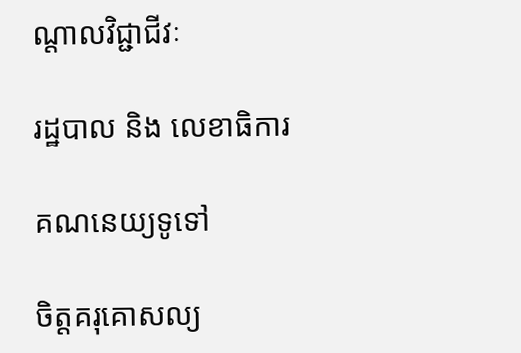ណ្តាលវិជ្ជាជីវៈ

រដ្ឋបាល និង លេខាធិការ

គណនេយ្យទូទៅ

ចិត្តគរុគោសល្យ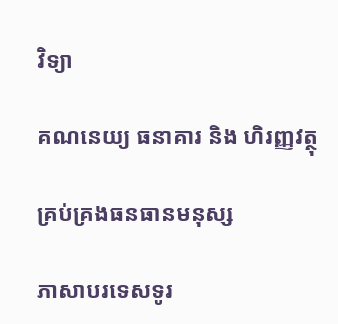វិទ្យា

គណនេយ្យ ធនាគារ និង ហិរញ្ញវត្ថុ

គ្រប់គ្រងធនធានមនុស្ស

ភាសាបរទេសទូរ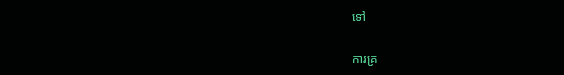ទៅ

ការគ្រ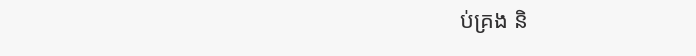ប់គ្រង និ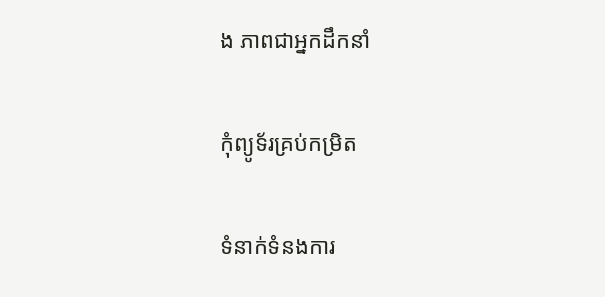ង ភាពជាអ្នកដឹកនាំ

កុំព្យូទ័រគ្រប់កម្រិត

ទំនាក់ទំនងការ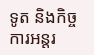ទូត និងកិច្ចការអន្តរ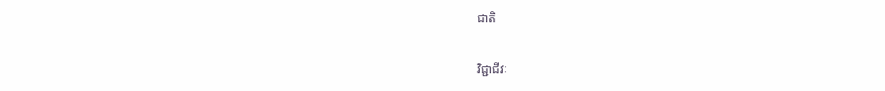ជាតិ

វិជ្ជាជីវៈ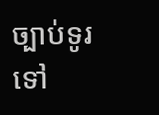ច្បាប់ទូរទៅ